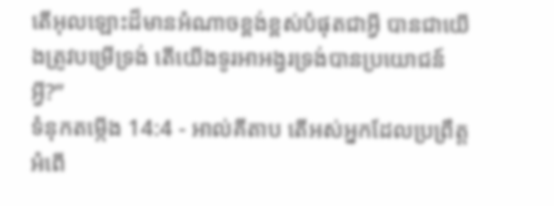តើអុលឡោះដ៏មានអំណាចខ្ពង់ខ្ពស់បំផុតជាអ្វី បានជាយើងត្រូវបម្រើទ្រង់ តើយើងទូរអាអង្វរទ្រង់បានប្រយោជន៍អ្វី?”
ទំនុកតម្កើង 14:4 - អាល់គីតាប តើអស់អ្នកដែលប្រព្រឹត្តអំពើ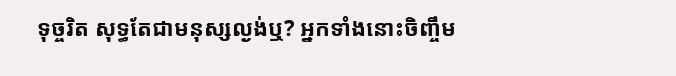ទុច្ចរិត សុទ្ធតែជាមនុស្សល្ងង់ឬ? អ្នកទាំងនោះចិញ្ចឹម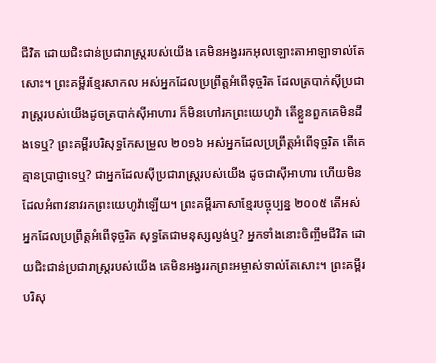ជីវិត ដោយជិះជាន់ប្រជារាស្ត្ររបស់យើង គេមិនអង្វររកអុលឡោះតាអាឡាទាល់តែសោះ។ ព្រះគម្ពីរខ្មែរសាកល អស់អ្នកដែលប្រព្រឹត្តអំពើទុច្ចរិត ដែលត្របាក់ស៊ីប្រជារាស្ត្ររបស់យើងដូចត្របាក់ស៊ីអាហារ ក៏មិនហៅរកព្រះយេហូវ៉ា តើខ្លួនពួកគេមិនដឹងទេឬ? ព្រះគម្ពីរបរិសុទ្ធកែសម្រួល ២០១៦ អស់អ្នកដែលប្រព្រឹត្តអំពើទុច្ចរិត តើគេគ្មានប្រាជ្ញាទេឬ? ជាអ្នកដែលស៊ីប្រជារាស្ត្ររបស់យើង ដូចជាស៊ីអាហារ ហើយមិនដែលអំពាវនាវរកព្រះយេហូវ៉ាឡើយ។ ព្រះគម្ពីរភាសាខ្មែរបច្ចុប្បន្ន ២០០៥ តើអស់អ្នកដែលប្រព្រឹត្តអំពើទុច្ចរិត សុទ្ធតែជាមនុស្សល្ងង់ឬ? អ្នកទាំងនោះចិញ្ចឹមជីវិត ដោយជិះជាន់ប្រជារាស្ត្ររបស់យើង គេមិនអង្វររកព្រះអម្ចាស់ទាល់តែសោះ។ ព្រះគម្ពីរបរិសុ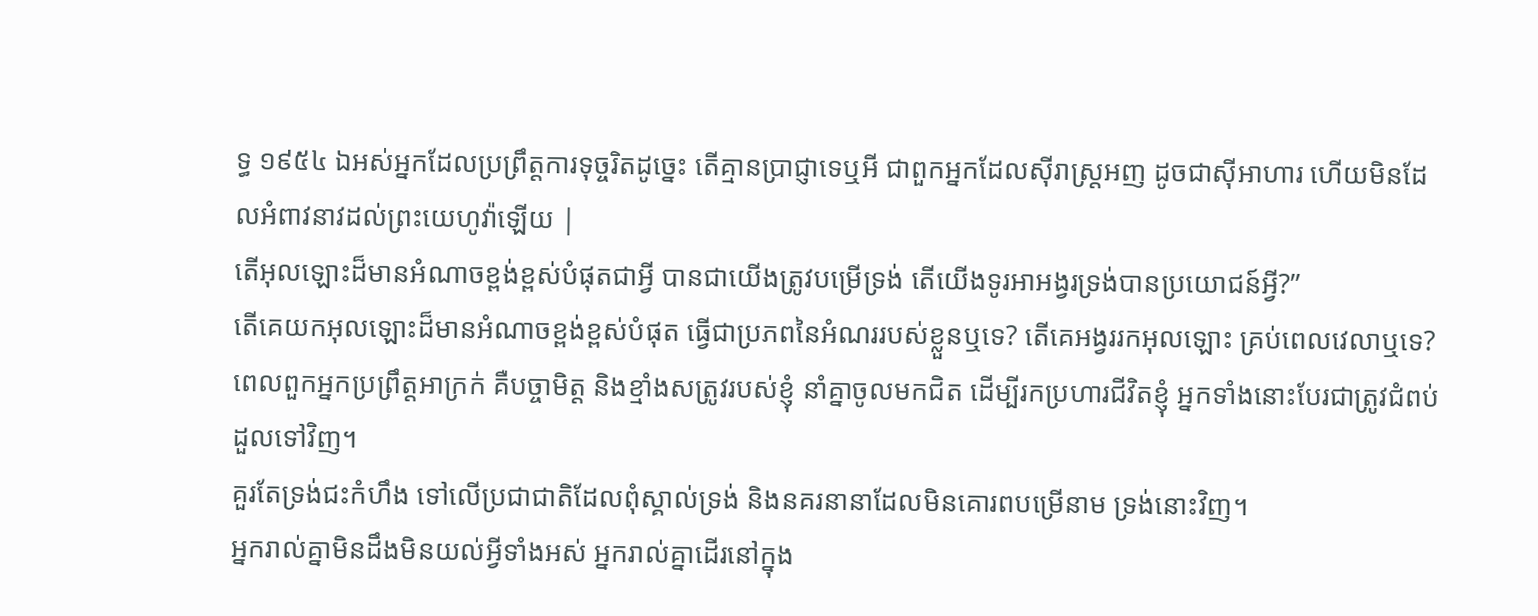ទ្ធ ១៩៥៤ ឯអស់អ្នកដែលប្រព្រឹត្តការទុច្ចរិតដូច្នេះ តើគ្មានប្រាជ្ញាទេឬអី ជាពួកអ្នកដែលស៊ីរាស្ត្រអញ ដូចជាស៊ីអាហារ ហើយមិនដែលអំពាវនាវដល់ព្រះយេហូវ៉ាឡើយ |
តើអុលឡោះដ៏មានអំណាចខ្ពង់ខ្ពស់បំផុតជាអ្វី បានជាយើងត្រូវបម្រើទ្រង់ តើយើងទូរអាអង្វរទ្រង់បានប្រយោជន៍អ្វី?”
តើគេយកអុលឡោះដ៏មានអំណាចខ្ពង់ខ្ពស់បំផុត ធ្វើជាប្រភពនៃអំណររបស់ខ្លួនឬទេ? តើគេអង្វររកអុលឡោះ គ្រប់ពេលវេលាឬទេ?
ពេលពួកអ្នកប្រព្រឹត្តអាក្រក់ គឺបច្ចាមិត្ត និងខ្មាំងសត្រូវរបស់ខ្ញុំ នាំគ្នាចូលមកជិត ដើម្បីរកប្រហារជីវិតខ្ញុំ អ្នកទាំងនោះបែរជាត្រូវជំពប់ដួលទៅវិញ។
គួរតែទ្រង់ជះកំហឹង ទៅលើប្រជាជាតិដែលពុំស្គាល់ទ្រង់ និងនគរនានាដែលមិនគោរពបម្រើនាម ទ្រង់នោះវិញ។
អ្នករាល់គ្នាមិនដឹងមិនយល់អ្វីទាំងអស់ អ្នករាល់គ្នាដើរនៅក្នុង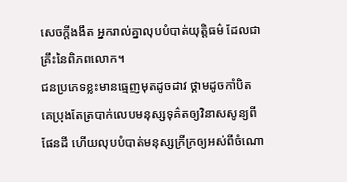សេចក្ដីងងឹត អ្នករាល់គ្នាលុបបំបាត់យុត្តិធម៌ ដែលជាគ្រឹះនៃពិភពលោក។
ជនប្រភេទខ្លះមានធ្មេញមុតដូចដាវ ថ្គាមដូចកាំបិត គេប្រុងតែត្របាក់លេបមនុស្សទុគ៌តឲ្យវិនាសសូន្យពីផែនដី ហើយលុបបំបាត់មនុស្សក្រីក្រឲ្យអស់ពីចំណោ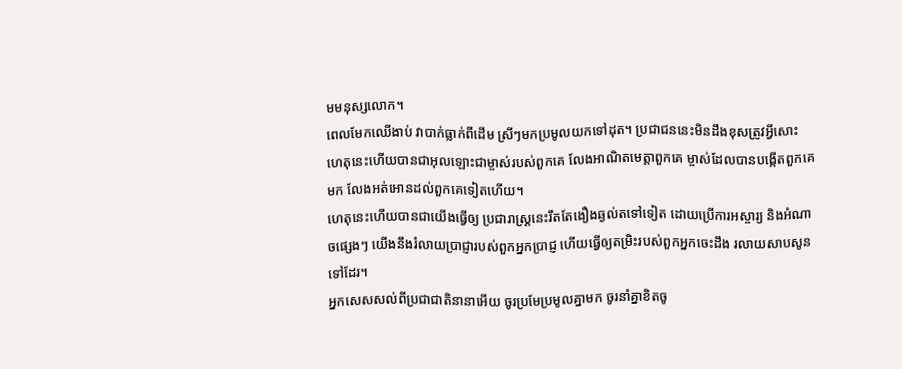មមនុស្សលោក។
ពេលមែកឈើងាប់ វាបាក់ធ្លាក់ពីដើម ស្រីៗមកប្រមូលយកទៅដុត។ ប្រជាជននេះមិនដឹងខុសត្រូវអ្វីសោះ ហេតុនេះហើយបានជាអុលឡោះជាម្ចាស់របស់ពួកគេ លែងអាណិតមេត្តាពួកគេ ម្ចាស់ដែលបានបង្កើតពួកគេមក លែងអត់អោនដល់ពួកគេទៀតហើយ។
ហេតុនេះហើយបានជាយើងធ្វើឲ្យ ប្រជារាស្ត្រនេះរឹតតែងឿងឆ្ងល់តទៅទៀត ដោយប្រើការអស្ចារ្យ និងអំណាចផ្សេងៗ យើងនឹងរំលាយប្រាជ្ញារបស់ពួកអ្នកប្រាជ្ញ ហើយធ្វើឲ្យតម្រិះរបស់ពួកអ្នកចេះដឹង រលាយសាបសូនទៅដែរ។
អ្នកសេសសល់ពីប្រជាជាតិនានាអើយ ចូរប្រមែប្រមូលគ្នាមក ចូរនាំគ្នាខិតចូ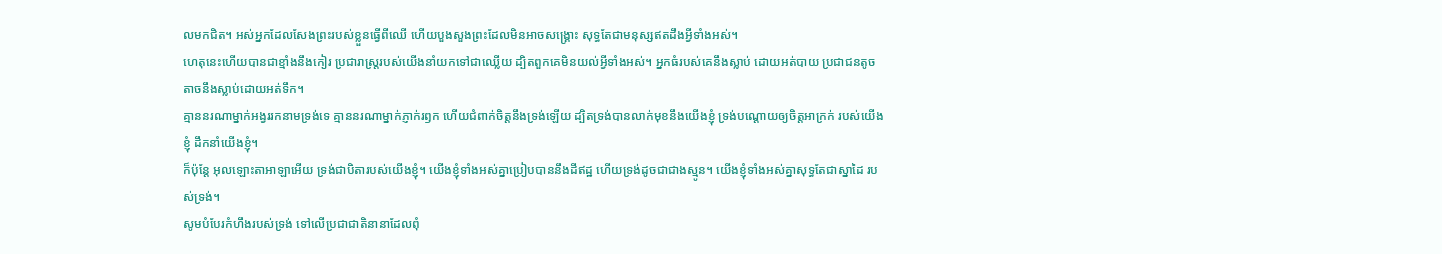លមកជិត។ អស់អ្នកដែលសែងព្រះរបស់ខ្លួនធ្វើពីឈើ ហើយបួងសួងព្រះដែលមិនអាចសង្គ្រោះ សុទ្ធតែជាមនុស្សឥតដឹងអ្វីទាំងអស់។
ហេតុនេះហើយបានជាខ្មាំងនឹងកៀរ ប្រជារាស្ត្ររបស់យើងនាំយកទៅជាឈ្លើយ ដ្បិតពួកគេមិនយល់អ្វីទាំងអស់។ អ្នកធំរបស់គេនឹងស្លាប់ ដោយអត់បាយ ប្រជាជនតូចតាចនឹងស្លាប់ដោយអត់ទឹក។
គ្មាននរណាម្នាក់អង្វររកនាមទ្រង់ទេ គ្មាននរណាម្នាក់ភ្ញាក់រឭក ហើយជំពាក់ចិត្តនឹងទ្រង់ឡើយ ដ្បិតទ្រង់បានលាក់មុខនឹងយើងខ្ញុំ ទ្រង់បណ្ដោយឲ្យចិត្តអាក្រក់ របស់យើងខ្ញុំ ដឹកនាំយើងខ្ញុំ។
ក៏ប៉ុន្តែ អុលឡោះតាអាឡាអើយ ទ្រង់ជាបិតារបស់យើងខ្ញុំ។ យើងខ្ញុំទាំងអស់គ្នាប្រៀបបាននឹងដីឥដ្ឋ ហើយទ្រង់ដូចជាជាងស្មូន។ យើងខ្ញុំទាំងអស់គ្នាសុទ្ធតែជាស្នាដៃ របស់ទ្រង់។
សូមបំបែរកំហឹងរបស់ទ្រង់ ទៅលើប្រជាជាតិនានាដែលពុំ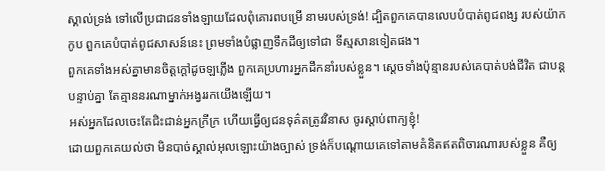ស្គាល់ទ្រង់ ទៅលើប្រជាជនទាំងឡាយដែលពុំគោរពបម្រើ នាមរបស់ទ្រង់! ដ្បិតពួកគេបានលេបបំបាត់ពូជពង្ស របស់យ៉ាកកូប ពួកគេបំបាត់ពូជសាសន៍នេះ ព្រមទាំងបំផ្លាញទឹកដីឲ្យទៅជា ទីស្មសានទៀតផង។
ពួកគេទាំងអស់គ្នាមានចិត្តក្ដៅដូចឡភ្លើង ពួកគេប្រហារអ្នកដឹកនាំរបស់ខ្លួន។ ស្ដេចទាំងប៉ុន្មានរបស់គេបាត់បង់ជីវិត ជាបន្តបន្ទាប់គ្នា តែគ្មាននរណាម្នាក់អង្វររកយើងឡើយ។
អស់អ្នកដែលចេះតែជិះជាន់អ្នកក្រីក្រ ហើយធ្វើឲ្យជនទុគ៌តត្រូវវិនាស ចូរស្ដាប់ពាក្យខ្ញុំ!
ដោយពួកគេយល់ថា មិនបាច់ស្គាល់អុលឡោះយ៉ាងច្បាស់ ទ្រង់ក៏បណ្ដោយគេទៅតាមគំនិតឥតពិចារណារបស់ខ្លួន គឺឲ្យ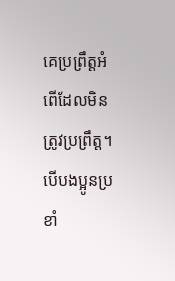គេប្រព្រឹត្ដអំពើដែលមិនត្រូវប្រព្រឹត្ដ។
បើបងប្អូនប្រខាំ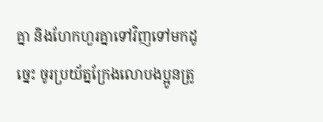គ្នា និងហែកហួរគ្នាទៅវិញទៅមកដូច្នេះ ចូរប្រយ័ត្នក្រែងលោបងប្អូនត្រូ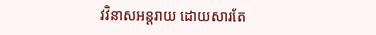វវិនាសអន្ដរាយ ដោយសារតែ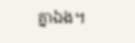គ្នាឯង។